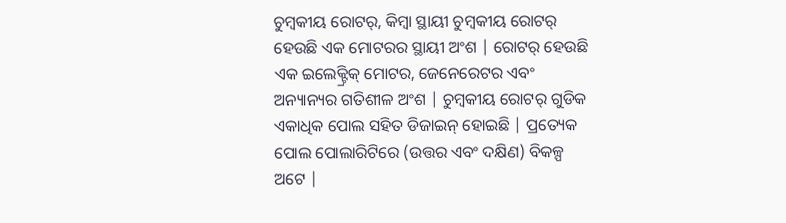ଚୁମ୍ବକୀୟ ରୋଟର୍, କିମ୍ବା ସ୍ଥାୟୀ ଚୁମ୍ବକୀୟ ରୋଟର୍ ହେଉଛି ଏକ ମୋଟରର ସ୍ଥାୟୀ ଅଂଶ | ରୋଟର୍ ହେଉଛି ଏକ ଇଲେକ୍ଟ୍ରିକ୍ ମୋଟର, ଜେନେରେଟର ଏବଂ ଅନ୍ୟାନ୍ୟର ଗତିଶୀଳ ଅଂଶ | ଚୁମ୍ବକୀୟ ରୋଟର୍ ଗୁଡିକ ଏକାଧିକ ପୋଲ ସହିତ ଡିଜାଇନ୍ ହୋଇଛି | ପ୍ରତ୍ୟେକ ପୋଲ ପୋଲାରିଟିରେ (ଉତ୍ତର ଏବଂ ଦକ୍ଷିଣ) ବିକଳ୍ପ ଅଟେ |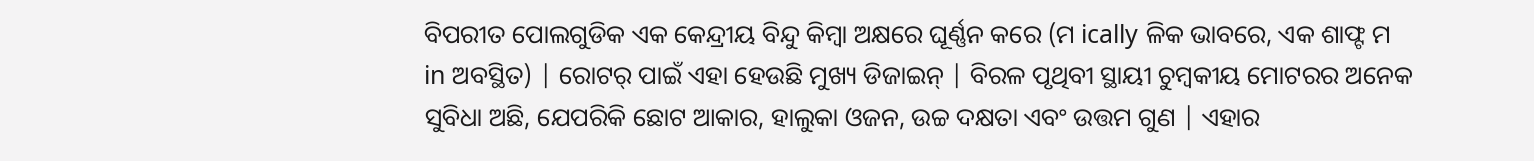ବିପରୀତ ପୋଲଗୁଡିକ ଏକ କେନ୍ଦ୍ରୀୟ ବିନ୍ଦୁ କିମ୍ବା ଅକ୍ଷରେ ଘୂର୍ଣ୍ଣନ କରେ (ମ ically ଳିକ ଭାବରେ, ଏକ ଶାଫ୍ଟ ମ in ଅବସ୍ଥିତ) | ରୋଟର୍ ପାଇଁ ଏହା ହେଉଛି ମୁଖ୍ୟ ଡିଜାଇନ୍ | ବିରଳ ପୃଥିବୀ ସ୍ଥାୟୀ ଚୁମ୍ବକୀୟ ମୋଟରର ଅନେକ ସୁବିଧା ଅଛି, ଯେପରିକି ଛୋଟ ଆକାର, ହାଲୁକା ଓଜନ, ଉଚ୍ଚ ଦକ୍ଷତା ଏବଂ ଉତ୍ତମ ଗୁଣ | ଏହାର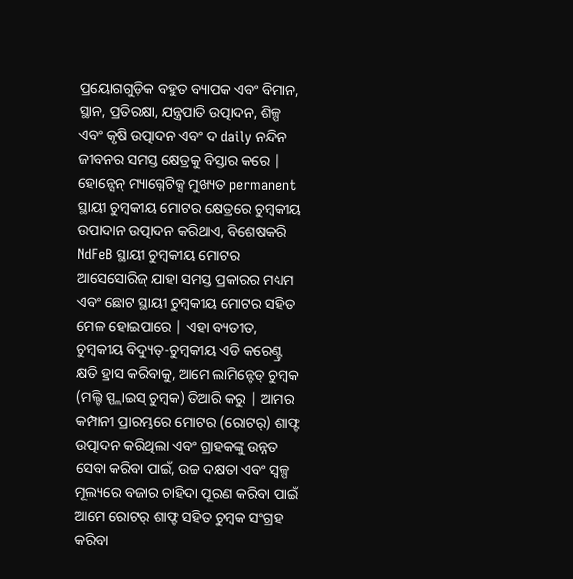ପ୍ରୟୋଗଗୁଡ଼ିକ ବହୁତ ବ୍ୟାପକ ଏବଂ ବିମାନ, ସ୍ଥାନ, ପ୍ରତିରକ୍ଷା, ଯନ୍ତ୍ରପାତି ଉତ୍ପାଦନ, ଶିଳ୍ପ ଏବଂ କୃଷି ଉତ୍ପାଦନ ଏବଂ ଦ daily ନନ୍ଦିନ ଜୀବନର ସମସ୍ତ କ୍ଷେତ୍ରକୁ ବିସ୍ତାର କରେ |
ହୋନ୍ସେନ୍ ମ୍ୟାଗ୍ନେଟିକ୍ସ ମୁଖ୍ୟତ permanent ସ୍ଥାୟୀ ଚୁମ୍ବକୀୟ ମୋଟର କ୍ଷେତ୍ରରେ ଚୁମ୍ବକୀୟ ଉପାଦାନ ଉତ୍ପାଦନ କରିଥାଏ, ବିଶେଷକରି NdFeB ସ୍ଥାୟୀ ଚୁମ୍ବକୀୟ ମୋଟର ଆସେସୋରିଜ୍ ଯାହା ସମସ୍ତ ପ୍ରକାରର ମଧ୍ୟମ ଏବଂ ଛୋଟ ସ୍ଥାୟୀ ଚୁମ୍ବକୀୟ ମୋଟର ସହିତ ମେଳ ହୋଇପାରେ | ଏହା ବ୍ୟତୀତ, ଚୁମ୍ବକୀୟ ବିଦ୍ୟୁତ୍-ଚୁମ୍ବକୀୟ ଏଡି କରେଣ୍ଟ୍ର କ୍ଷତି ହ୍ରାସ କରିବାକୁ, ଆମେ ଲାମିନ୍ଟେଡ୍ ଚୁମ୍ବକ (ମଲ୍ଟି ସ୍ପ୍ଲାଇସ୍ ଚୁମ୍ବକ) ତିଆରି କରୁ | ଆମର କମ୍ପାନୀ ପ୍ରାରମ୍ଭରେ ମୋଟର (ରୋଟର୍) ଶାଫ୍ଟ ଉତ୍ପାଦନ କରିଥିଲା ଏବଂ ଗ୍ରାହକଙ୍କୁ ଉନ୍ନତ ସେବା କରିବା ପାଇଁ, ଉଚ୍ଚ ଦକ୍ଷତା ଏବଂ ସ୍ୱଳ୍ପ ମୂଲ୍ୟରେ ବଜାର ଚାହିଦା ପୂରଣ କରିବା ପାଇଁ ଆମେ ରୋଟର୍ ଶାଫ୍ଟ ସହିତ ଚୁମ୍ବକ ସଂଗ୍ରହ କରିବା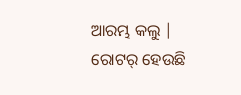ଆରମ୍ଭ କଲୁ |
ରୋଟର୍ ହେଉଛି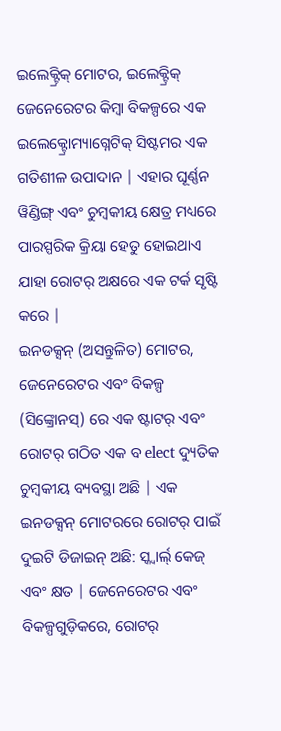ଇଲେକ୍ଟ୍ରିକ୍ ମୋଟର, ଇଲେକ୍ଟ୍ରିକ୍ ଜେନେରେଟର କିମ୍ବା ବିକଳ୍ପରେ ଏକ ଇଲେକ୍ଟ୍ରୋମ୍ୟାଗ୍ନେଟିକ୍ ସିଷ୍ଟମର ଏକ ଗତିଶୀଳ ଉପାଦାନ | ଏହାର ଘୂର୍ଣ୍ଣନ ୱିଣ୍ଡିଙ୍ଗ୍ ଏବଂ ଚୁମ୍ବକୀୟ କ୍ଷେତ୍ର ମଧ୍ୟରେ ପାରସ୍ପରିକ କ୍ରିୟା ହେତୁ ହୋଇଥାଏ ଯାହା ରୋଟର୍ ଅକ୍ଷରେ ଏକ ଟର୍କ ସୃଷ୍ଟି କରେ |
ଇନଡକ୍ସନ୍ (ଅସନ୍ତୁଳିତ) ମୋଟର, ଜେନେରେଟର ଏବଂ ବିକଳ୍ପ (ସିଙ୍କ୍ରୋନସ୍) ରେ ଏକ ଷ୍ଟାଟର୍ ଏବଂ ରୋଟର୍ ଗଠିତ ଏକ ବ elect ଦ୍ୟୁତିକ ଚୁମ୍ବକୀୟ ବ୍ୟବସ୍ଥା ଅଛି | ଏକ ଇନଡକ୍ସନ୍ ମୋଟରରେ ରୋଟର୍ ପାଇଁ ଦୁଇଟି ଡିଜାଇନ୍ ଅଛି: ସ୍କ୍ୱାର୍ଲ୍ କେଜ୍ ଏବଂ କ୍ଷତ | ଜେନେରେଟର ଏବଂ ବିକଳ୍ପଗୁଡ଼ିକରେ, ରୋଟର୍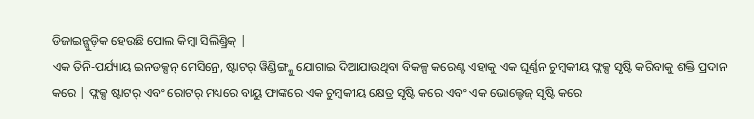ଡିଜାଇନ୍ଗୁଡ଼ିକ ହେଉଛି ପୋଲ କିମ୍ବା ସିଲିଣ୍ଡ୍ରିକ୍ |
ଏକ ତିନି-ପର୍ଯ୍ୟାୟ ଇନଡକ୍ସନ୍ ମେସିନ୍ରେ, ଷ୍ଟାଟର୍ ୱିଣ୍ଡିଙ୍ଗ୍କୁ ଯୋଗାଇ ଦିଆଯାଉଥିବା ବିକଳ୍ପ କରେଣ୍ଟ ଏହାକୁ ଏକ ଘୂର୍ଣ୍ଣନ ଚୁମ୍ବକୀୟ ଫ୍ଲକ୍ସ ସୃଷ୍ଟି କରିବାକୁ ଶକ୍ତି ପ୍ରଦାନ କରେ | ଫ୍ଲକ୍ସ ଷ୍ଟାଟର୍ ଏବଂ ରୋଟର୍ ମଧ୍ୟରେ ବାୟୁ ଫାଙ୍କରେ ଏକ ଚୁମ୍ବକୀୟ କ୍ଷେତ୍ର ସୃଷ୍ଟି କରେ ଏବଂ ଏକ ଭୋଲ୍ଟେଜ୍ ସୃଷ୍ଟି କରେ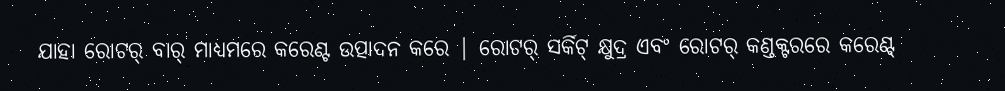ଯାହା ରୋଟର୍ ବାର୍ ମାଧ୍ୟମରେ କରେଣ୍ଟ ଉତ୍ପାଦନ କରେ | ରୋଟର୍ ସର୍କିଟ୍ କ୍ଷୁଦ୍ର ଏବଂ ରୋଟର୍ କଣ୍ଡକ୍ଟରରେ କରେଣ୍ଟ୍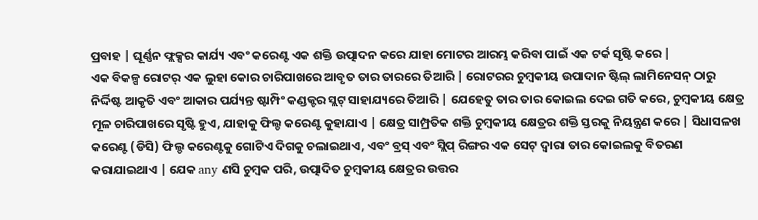ପ୍ରବାହ | ଘୂର୍ଣ୍ଣନ ଫ୍ଲକ୍ସର କାର୍ଯ୍ୟ ଏବଂ କରେଣ୍ଟ ଏକ ଶକ୍ତି ଉତ୍ପାଦନ କରେ ଯାହା ମୋଟର ଆରମ୍ଭ କରିବା ପାଇଁ ଏକ ଟର୍କ ସୃଷ୍ଟି କରେ |
ଏକ ବିକଳ୍ପ ରୋଟର୍ ଏକ ଲୁହା କୋର ଚାରିପାଖରେ ଆବୃତ ତାର ତାରରେ ତିଆରି | ରୋଟରର ଚୁମ୍ବକୀୟ ଉପାଦାନ ଷ୍ଟିଲ୍ ଲାମିନେସନ୍ ଠାରୁ ନିର୍ଦ୍ଦିଷ୍ଟ ଆକୃତି ଏବଂ ଆକାର ପର୍ଯ୍ୟନ୍ତ ଷ୍ଟାମ୍ପିଂ କଣ୍ଡକ୍ଟର ସ୍ଲଟ୍ ସାହାଯ୍ୟରେ ତିଆରି | ଯେହେତୁ ତାର ତାର କୋଇଲ ଦେଇ ଗତି କରେ, ଚୁମ୍ବକୀୟ କ୍ଷେତ୍ର ମୂଳ ଚାରିପାଖରେ ସୃଷ୍ଟି ହୁଏ, ଯାହାକୁ ଫିଲ୍ଡ କରେଣ୍ଟ କୁହାଯାଏ | କ୍ଷେତ୍ର ସାମ୍ପ୍ରତିକ ଶକ୍ତି ଚୁମ୍ବକୀୟ କ୍ଷେତ୍ରର ଶକ୍ତି ସ୍ତରକୁ ନିୟନ୍ତ୍ରଣ କରେ | ସିଧାସଳଖ କରେଣ୍ଟ (ଡିସି) ଫିଲ୍ଡ କରେଣ୍ଟକୁ ଗୋଟିଏ ଦିଗକୁ ଚଲାଇଥାଏ, ଏବଂ ବ୍ରସ୍ ଏବଂ ସ୍ଲିପ୍ ରିଙ୍ଗର ଏକ ସେଟ୍ ଦ୍ୱାରା ତାର କୋଇଲକୁ ବିତରଣ କରାଯାଇଥାଏ | ଯେକ any ଣସି ଚୁମ୍ବକ ପରି, ଉତ୍ପାଦିତ ଚୁମ୍ବକୀୟ କ୍ଷେତ୍ରର ଉତ୍ତର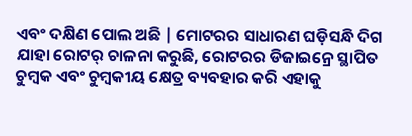ଏବଂ ଦକ୍ଷିଣ ପୋଲ ଅଛି | ମୋଟରର ସାଧାରଣ ଘଡ଼ିସନ୍ଧି ଦିଗ ଯାହା ରୋଟର୍ ଚାଳନା କରୁଛି, ରୋଟରର ଡିଜାଇନ୍ରେ ସ୍ଥାପିତ ଚୁମ୍ବକ ଏବଂ ଚୁମ୍ବକୀୟ କ୍ଷେତ୍ର ବ୍ୟବହାର କରି ଏହାକୁ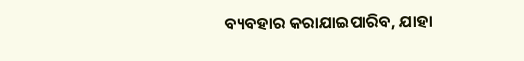ବ୍ୟବହାର କରାଯାଇପାରିବ, ଯାହା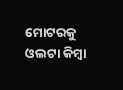ମୋଟରକୁ ଓଲଟା କିମ୍ବା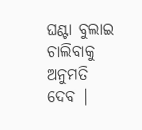ଘଣ୍ଟା ବୁଲାଇ ଚାଲିବାକୁ ଅନୁମତି ଦେବ |